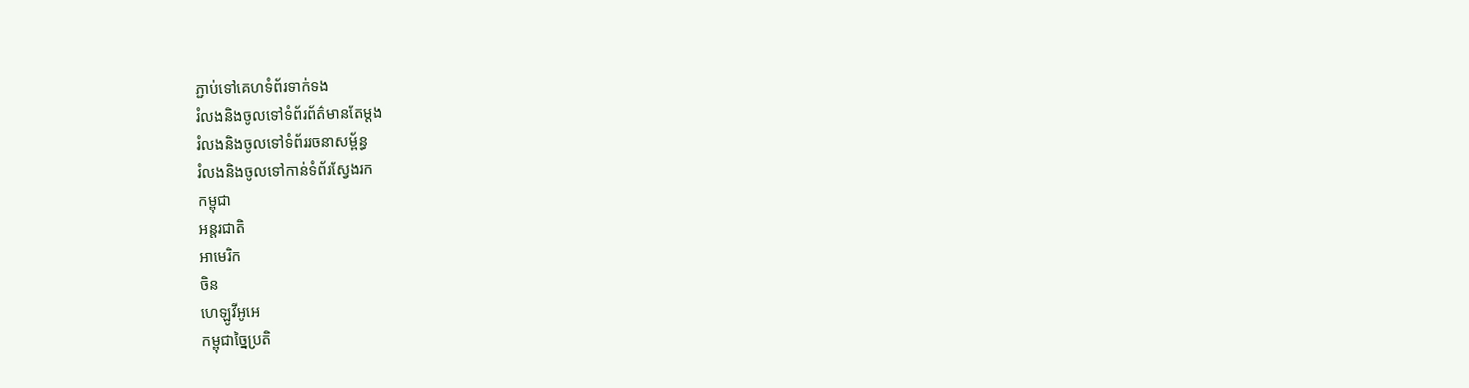ភ្ជាប់ទៅគេហទំព័រទាក់ទង
រំលងនិងចូលទៅទំព័រព័ត៌មានតែម្តង
រំលងនិងចូលទៅទំព័ររចនាសម្ព័ន្ធ
រំលងនិងចូលទៅកាន់ទំព័រស្វែងរក
កម្ពុជា
អន្តរជាតិ
អាមេរិក
ចិន
ហេឡូវីអូអេ
កម្ពុជាច្នៃប្រតិ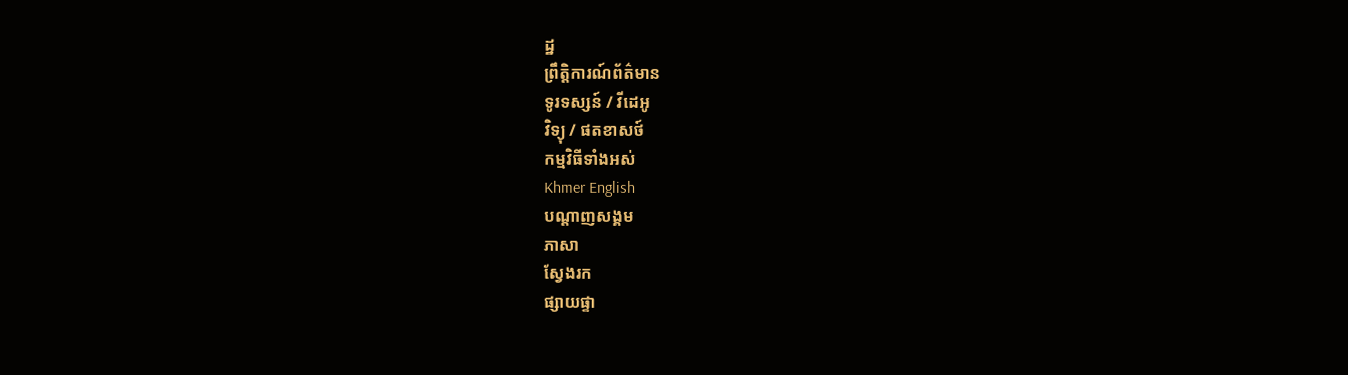ដ្ឋ
ព្រឹត្តិការណ៍ព័ត៌មាន
ទូរទស្សន៍ / វីដេអូ
វិទ្យុ / ផតខាសថ៍
កម្មវិធីទាំងអស់
Khmer English
បណ្តាញសង្គម
ភាសា
ស្វែងរក
ផ្សាយផ្ទា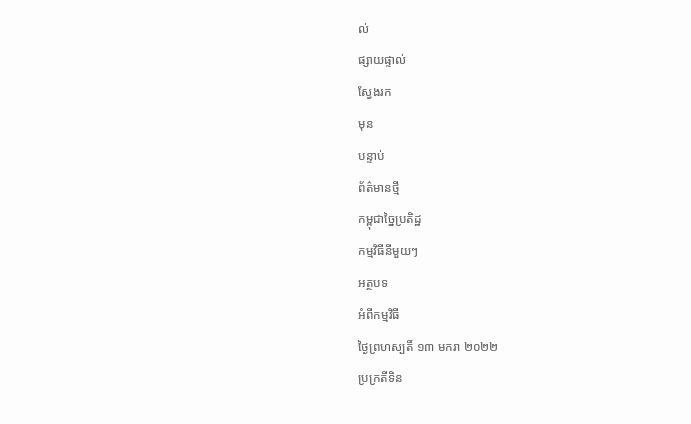ល់
ផ្សាយផ្ទាល់
ស្វែងរក
មុន
បន្ទាប់
ព័ត៌មានថ្មី
កម្ពុជាច្នៃប្រតិដ្ឋ
កម្មវិធីនីមួយៗ
អត្ថបទ
អំពីកម្មវិធី
ថ្ងៃព្រហស្បតិ៍ ១៣ មករា ២០២២
ប្រក្រតីទិន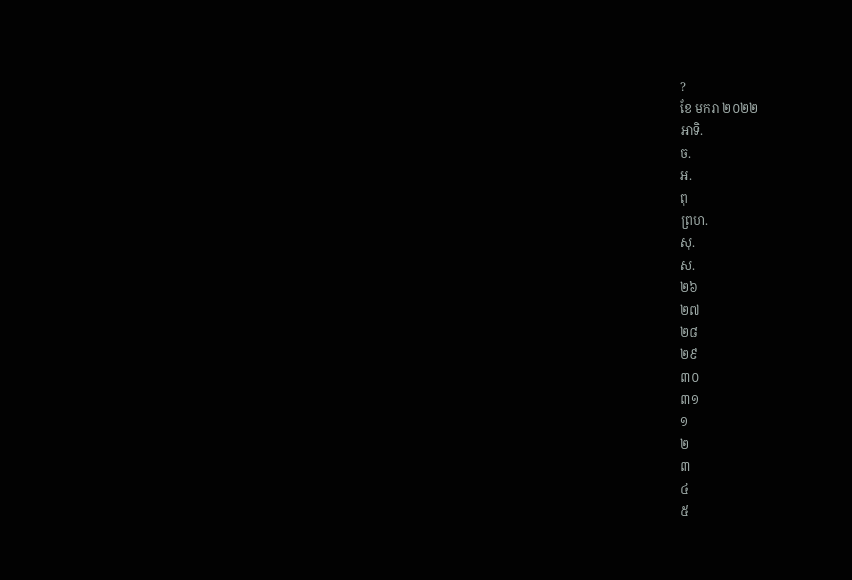?
ខែ មករា ២០២២
អាទិ.
ច.
អ.
ពុ
ព្រហ.
សុ.
ស.
២៦
២៧
២៨
២៩
៣០
៣១
១
២
៣
៤
៥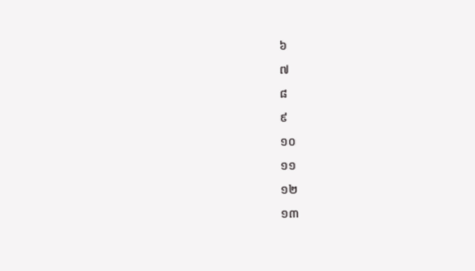៦
៧
៨
៩
១០
១១
១២
១៣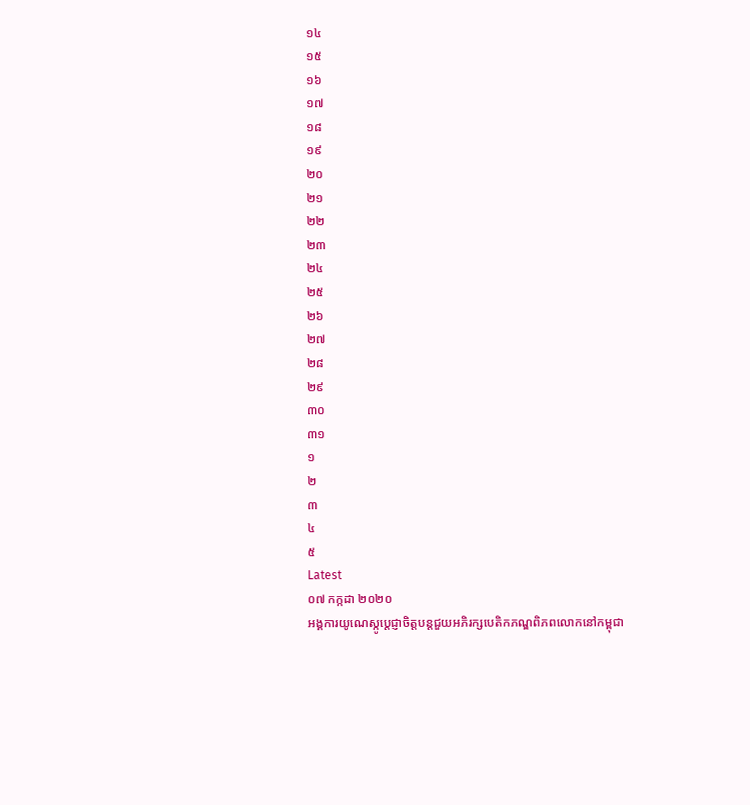១៤
១៥
១៦
១៧
១៨
១៩
២០
២១
២២
២៣
២៤
២៥
២៦
២៧
២៨
២៩
៣០
៣១
១
២
៣
៤
៥
Latest
០៧ កក្កដា ២០២០
អង្គការយូណេស្កូប្តេជ្ញាចិត្តបន្តជួយអភិរក្សបេតិកភណ្ឌពិភពលោកនៅកម្ពុជា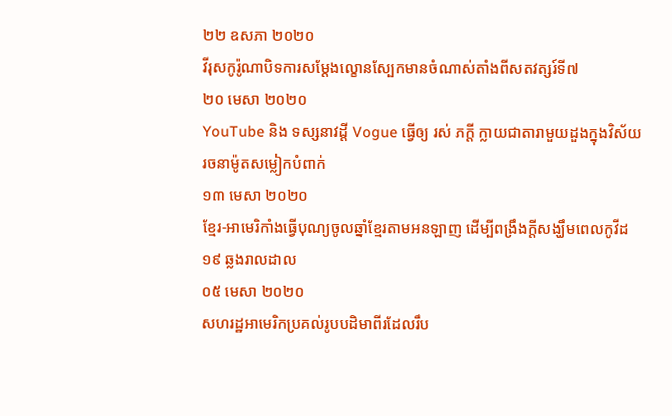២២ ឧសភា ២០២០
វីរុសកូរ៉ូណាបិទការសម្តែងល្ខោនស្បែកមានចំណាស់តាំងពីសតវត្សរ៍ទី៧
២០ មេសា ២០២០
YouTube និង ទស្សនាវដ្តី Vogue ធ្វើឲ្យ រស់ ភក្តី ក្លាយជាតារាមួយដួងក្នុងវិស័យរចនាម៉ូតសម្លៀកបំពាក់
១៣ មេសា ២០២០
ខ្មែរ-អាមេរិកាំងធ្វើបុណ្យចូលឆ្នាំខ្មែរតាមអនឡាញ ដើម្បីពង្រឹងក្តីសង្ឃឹមពេលកូវីដ១៩ ឆ្លងរាលដាល
០៥ មេសា ២០២០
សហរដ្ឋអាមេរិកប្រគល់រូបបដិមាពីរដែលរឹប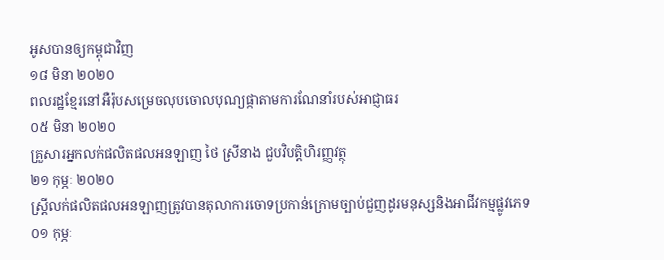អូសបានឲ្យកម្ពុជាវិញ
១៨ មិនា ២០២០
ពលរដ្ឋខ្មែរនៅអឺរ៉ុបសម្រេចលុបចោលបុណ្យផ្កាតាមការណែនាំរបស់អាជ្ញាធរ
០៥ មិនា ២០២០
គ្រួសារអ្នកលក់ផលិតផលអនឡាញ ថៃ ស្រីនាង ជួបវិបត្តិហិរញ្ញវត្ថុ
២១ កុម្ភៈ ២០២០
ស្ត្រីលក់ផលិតផលអនឡាញត្រូវបានតុលាការចោទប្រកាន់ក្រោមច្បាប់ជួញដូរមនុស្សនិងអាជីវកម្មផ្លូវភេទ
០១ កុម្ភៈ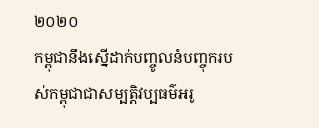២០២០
កម្ពុជានឹងស្នើដាក់បញ្ចូលនំបញ្ចុករបស់កម្ពុជាជាសម្បត្តិវប្បធម៌អរូ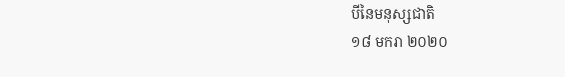បីនៃមនុស្សជាតិ
១៨ មករា ២០២០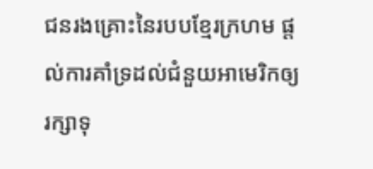ជនរងគ្រោះនៃរបបខ្មែរក្រហម ផ្តល់ការគាំទ្រដល់ជំនួយអាមេរិកឲ្យរក្សាទុ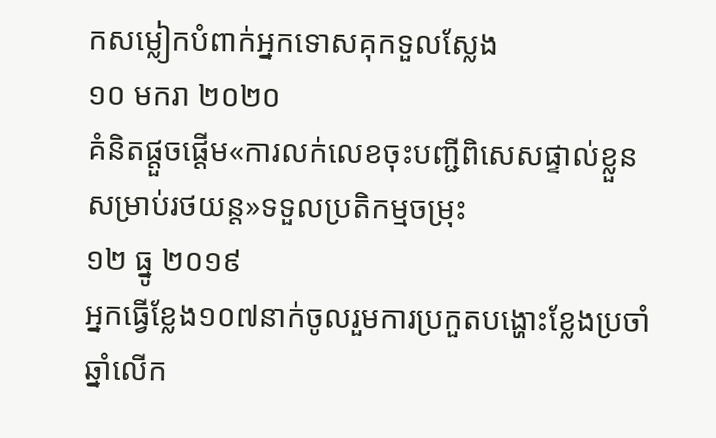កសម្លៀកបំពាក់អ្នកទោសគុកទួលស្លែង
១០ មករា ២០២០
គំនិតផ្តួចផ្តើម«ការលក់លេខចុះបញ្ជីពិសេសផ្ទាល់ខ្លួនសម្រាប់រថយន្ត»ទទួលប្រតិកម្មចម្រុះ
១២ ធ្នូ ២០១៩
អ្នកធ្វើខ្លែង១០៧នាក់ចូលរួមការប្រកួតបង្ហោះខ្លែងប្រចាំឆ្នាំលើក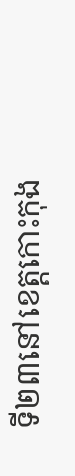ទី២៣នៅខេត្តកោះកុង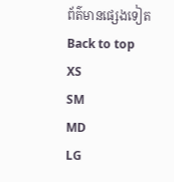ព័ត៌មានផ្សេងទៀត
Back to top
XS
SM
MD
LG